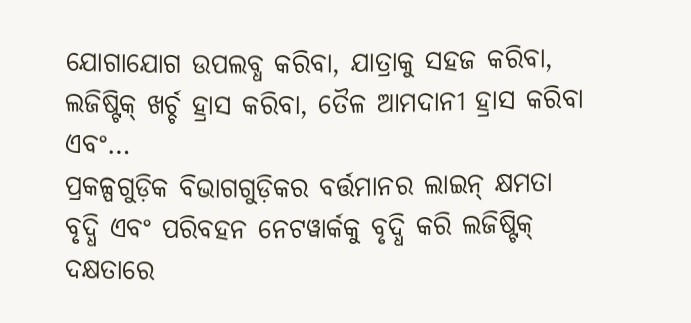ଯୋଗାଯୋଗ ଉପଲବ୍ଧ କରିବା, ଯାତ୍ରାକୁ ସହଜ କରିବା, ଲଜିଷ୍ଟିକ୍ ଖର୍ଚ୍ଚ ହ୍ରାସ କରିବା, ତୈଳ ଆମଦାନୀ ହ୍ରାସ କରିବା ଏବଂ…
ପ୍ରକଳ୍ପଗୁଡ଼ିକ ବିଭାଗଗୁଡ଼ିକର ବର୍ତ୍ତମାନର ଲାଇନ୍ କ୍ଷମତା ବୃଦ୍ଧି ଏବଂ ପରିବହନ ନେଟୱାର୍କକୁ ବୃଦ୍ଧି କରି ଲଜିଷ୍ଟିକ୍ ଦକ୍ଷତାରେ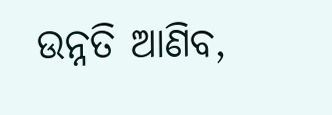ଉନ୍ନତି ଆଣିବ,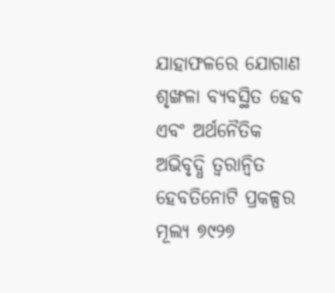ଯାହାଫଳରେ ଯୋଗାଣ ଶୃଙ୍ଖଳା ବ୍ୟବସ୍ଥିତ ହେବ ଏବଂ ଅର୍ଥନୈତିକ ଅଭିବୃଦ୍ଧି ତ୍ୱରାନ୍ୱିତ ହେବତିନୋଟି ପ୍ରକଳ୍ପର ମୂଲ୍ୟ ୭୯୨୭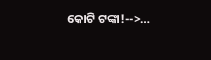କୋଟି ଟଙ୍କା!-->…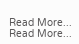Read More...
Read More...